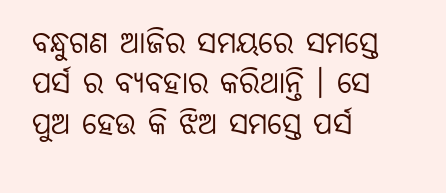ବନ୍ଧୁଗଣ ଆଜିର ସମୟରେ ସମସ୍ତେ ପର୍ସ ର ବ୍ୟବହାର କରିଥାନ୍ତି । ସେ ପୁଅ ହେଉ କି ଝିଅ ସମସ୍ତେ ପର୍ସ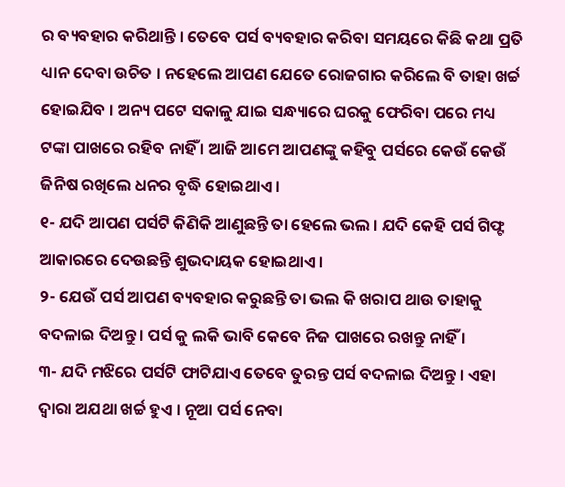ର ବ୍ୟବହାର କରିଥାନ୍ତି । ତେବେ ପର୍ସ ବ୍ୟବହାର କରିବା ସମୟରେ କିଛି କଥା ପ୍ରତି ଧ୍ୟାନ ଦେବା ଉଚିତ । ନହେଲେ ଆପଣ ଯେତେ ରୋଜଗାର କରିଲେ ବି ତାହା ଖର୍ଚ୍ଚ ହୋଇଯିବ । ଅନ୍ୟ ପଟେ ସକାଳୁ ଯାଇ ସନ୍ଧ୍ୟାରେ ଘରକୁ ଫେରିବା ପରେ ମଧ୍ୟ ଟଙ୍କା ପାଖରେ ରହିବ ନାହିଁ । ଆଜି ଆମେ ଆପଣଙ୍କୁ କହିବୁ ପର୍ସରେ କେଉଁ କେଉଁ ଜିନିଷ ରଖିଲେ ଧନର ବୃଦ୍ଧି ହୋଇଥାଏ ।
୧- ଯଦି ଆପଣ ପର୍ସଟି କିଣିକି ଆଣୁଛନ୍ତି ତା ହେଲେ ଭଲ । ଯଦି କେହି ପର୍ସ ଗିଫ୍ଟ ଆକାରରେ ଦେଉଛନ୍ତି ଶୁଭଦାୟକ ହୋଇଥାଏ ।
୨- ଯେଉଁ ପର୍ସ ଆପଣ ବ୍ୟବହାର କରୁଛନ୍ତି ତା ଭଲ କି ଖରାପ ଥାଉ ତାହାକୁ ବଦଳାଇ ଦିଅନ୍ତୁ । ପର୍ସ କୁ ଲକି ଭାବି କେବେ ନିଜ ପାଖରେ ରଖନ୍ତୁ ନାହିଁ ।
୩- ଯଦି ମଝିରେ ପର୍ସଟି ଫାଟିଯାଏ ତେବେ ତୁରନ୍ତ ପର୍ସ ବଦଳାଇ ଦିଅନ୍ତୁ । ଏହା ଦ୍ଵାରା ଅଯଥା ଖର୍ଚ୍ଚ ହୁଏ । ନୂଆ ପର୍ସ ନେବା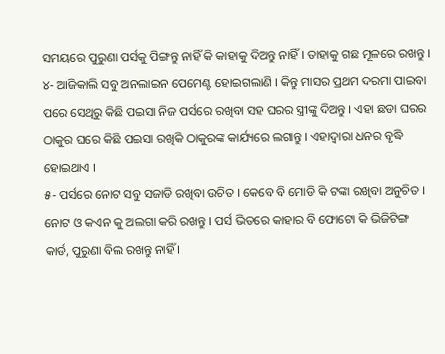ସମୟରେ ପୁରୁଣା ପର୍ସକୁ ପିଙ୍ଗନ୍ତୁ ନାହିଁ କି କାହାକୁ ଦିଅନ୍ତୁ ନାହିଁ । ତାହାକୁ ଗଛ ମୂଳରେ ରଖନ୍ତୁ ।
୪- ଆଜିକାଲି ସବୁ ଅନଲାଇନ ପେମେଣ୍ଟ ହୋଇଗଲାଣି । କିନ୍ତୁ ମାସର ପ୍ରଥମ ଦରମା ପାଇବା ପରେ ସେଥିରୁ କିଛି ପଇସା ନିଜ ପର୍ସରେ ରଖିବା ସହ ଘରର ସ୍ତ୍ରୀଙ୍କୁ ଦିଅନ୍ତୁ । ଏହା ଛଡା ଘରର ଠାକୁର ଘରେ କିଛି ପଇସା ରଖିକି ଠାକୁରଙ୍କ କାର୍ଯ୍ୟରେ ଲଗାନ୍ତୁ । ଏହାଦ୍ବାରା ଧନର ବୃଦ୍ଧି ହୋଇଥାଏ ।
୫- ପର୍ସରେ ନୋଟ ସବୁ ସଜାଡି ରଖିବା ଉଚିତ । କେବେ ବି ମୋଡି କି ଟଙ୍କା ରଖିବା ଅନୁଚିତ । ନୋଟ ଓ କଏନ କୁ ଅଲଗା କରି ରଖନ୍ତୁ । ପର୍ସ ଭିତରେ କାହାର ବି ଫୋଟୋ କି ଭିଜିଟିଙ୍ଗ କାର୍ଡ, ପୁରୁଣା ବିଲ ରଖନ୍ତୁ ନାହିଁ ।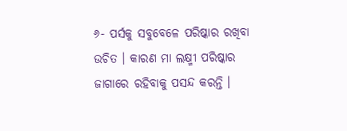୬- ପର୍ସକୁ ସବୁବେଳେ ପରିଷ୍କାର ରଖିବା ଉଚିତ । କାରଣ ମା ଲକ୍ଷ୍ମୀ ପରିଷ୍କାର ଜାଗାରେ ରହିବାକୁ ପସନ୍ଦ କରନ୍ତି ।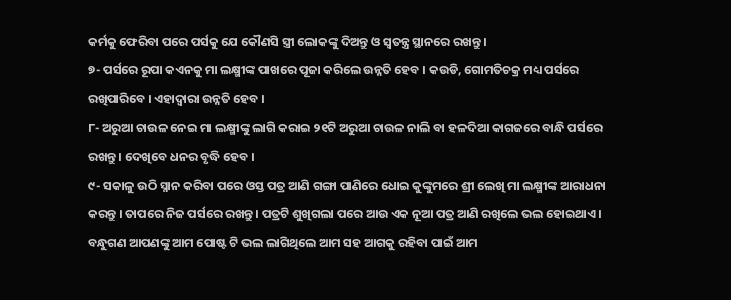କର୍ମକୁ ଫେରିବା ପରେ ପର୍ସକୁ ଯେ କୌଣସି ସ୍ତ୍ରୀ ଲୋକଙ୍କୁ ଦିଅନ୍ତୁ ଓ ସ୍ଵତନ୍ତ୍ର ସ୍ଥାନରେ ରଖନ୍ତୁ ।
୭- ପର୍ସରେ ରୂପା କଏନକୁ ମା ଲକ୍ଷ୍ମୀଙ୍କ ପାଖରେ ପୂଜା କରିଲେ ଉନ୍ନତି ହେବ । କଉଡି, ଗୋମତିଚକ୍ର ମଧ୍ୟ ପର୍ସରେ ରଖିପାରିବେ । ଏହାଦ୍ବାରା ଉନ୍ନତି ହେବ ।
୮- ଅରୁଆ ଚାଉଳ ନେଇ ମା ଲକ୍ଷ୍ମୀଙ୍କୁ ଲାଗି କରାଇ ୨୧ଟି ଅରୁଆ ଚାଉଳ ନାଲି ବା ହଳଦିଆ କାଗଜରେ ବାନ୍ଧି ପର୍ସରେ ରଖନ୍ତୁ । ଦେଖିବେ ଧନର ବୃଦ୍ଧି ହେବ ।
୯- ସକାଳୁ ଉଠି ସ୍ନାନ କରିବା ପରେ ଓସ୍ତ ପତ୍ର ଆଣି ଗଙ୍ଗା ପାଣିରେ ଧୋଇ କୁଙ୍କୁମରେ ଶ୍ରୀ ଲେଖି ମା ଲକ୍ଷ୍ମୀଙ୍କ ଆରାଧନା କରନ୍ତୁ । ତାପରେ ନିଜ ପର୍ସରେ ରଖନ୍ତୁ । ପତ୍ରଟି ଶୁଖିଗଲା ପରେ ଆଉ ଏକ ନୂଆ ପତ୍ର ଆଣି ରଖିଲେ ଭଲ ହୋଇଥାଏ । ବନ୍ଧୁଗଣ ଆପଣଙ୍କୁ ଆମ ପୋଷ୍ଟ ଟି ଭଲ ଲାଗିଥିଲେ ଆମ ସହ ଆଗକୁ ରହିବା ପାଇଁ ଆମ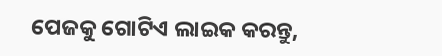ପେଜକୁ ଗୋଟିଏ ଲାଇକ କରନ୍ତୁ,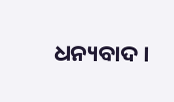ଧନ୍ୟବାଦ ।